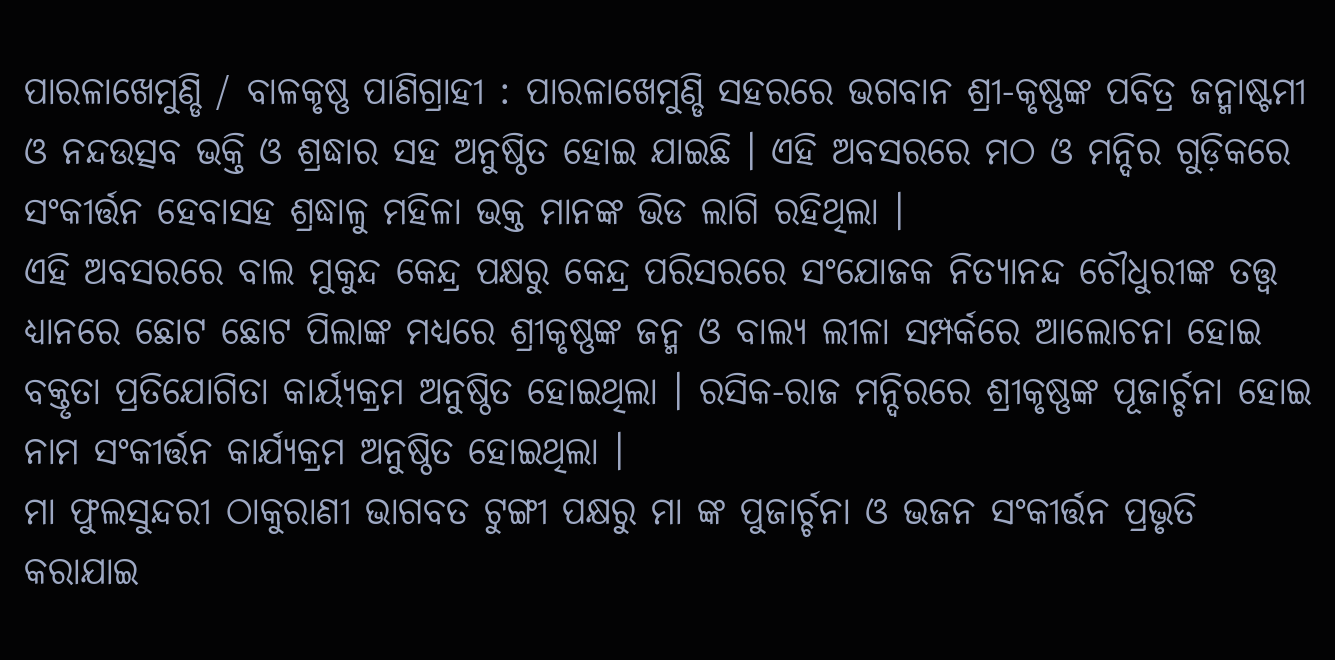ପାରଳାଖେମୁଣ୍ଡି / ବାଳକୃଷ୍ଣ ପାଣିଗ୍ରାହୀ : ପାରଳାଖେମୁଣ୍ଡି ସହରରେ ଭଗବାନ ଶ୍ରୀ-କୃଷ୍ଣଙ୍କ ପବିତ୍ର ଜନ୍ମାଷ୍ଟମୀ ଓ ନନ୍ଦଉତ୍ସବ ଭକ୍ତି ଓ ଶ୍ରଦ୍ଧାର ସହ ଅନୁଷ୍ଠିତ ହୋଇ ଯାଇଛି । ଏହି ଅବସରରେ ମଠ ଓ ମନ୍ଦିର ଗୁଡ଼ିକରେ ସଂକୀର୍ତ୍ତନ ହେବାସହ ଶ୍ରଦ୍ଧାଳୁ ମହିଳା ଭକ୍ତ ମାନଙ୍କ ଭିଡ ଲାଗି ରହିଥିଲା ।
ଏହି ଅବସରରେ ବାଲ ମୁକୁନ୍ଦ କେନ୍ଦ୍ର ପକ୍ଷରୁ କେନ୍ଦ୍ର ପରିସରରେ ସଂଯୋଜକ ନିତ୍ୟାନନ୍ଦ ଚୌଧୁରୀଙ୍କ ତତ୍ତ୍ଵ ଧ୍ୟାନରେ ଛୋଟ ଛୋଟ ପିଲାଙ୍କ ମଧ୍ୟରେ ଶ୍ରୀକୃଷ୍ଣଙ୍କ ଜନ୍ମ ଓ ବାଲ୍ୟ ଲୀଳା ସମ୍ପର୍କରେ ଆଲୋଚନା ହୋଇ ବକ୍ତୃତା ପ୍ରତିଯୋଗିତା କାର୍ୟ୍ଯକ୍ରମ ଅନୁଷ୍ଠିତ ହୋଇଥିଲା । ରସିକ-ରାଜ ମନ୍ଦିରରେ ଶ୍ରୀକୃଷ୍ଣଙ୍କ ପୂଜାର୍ଚ୍ଚନା ହୋଇ ନାମ ସଂକୀର୍ତ୍ତନ କାର୍ଯ୍ୟକ୍ରମ ଅନୁଷ୍ଠିତ ହୋଇଥିଲା ।
ମା ଫୁଲସୁନ୍ଦରୀ ଠାକୁରାଣୀ ଭାଗବତ ଟୁଙ୍ଗୀ ପକ୍ଷରୁ ମା ଙ୍କ ପୁଜାର୍ଚ୍ଚନା ଓ ଭଜନ ସଂକୀର୍ତ୍ତନ ପ୍ରଭୃତି କରାଯାଇ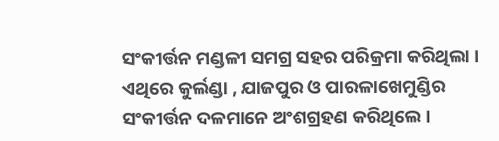ସଂକୀର୍ତ୍ତନ ମଣ୍ଡଳୀ ସମଗ୍ର ସହର ପରିକ୍ରମା କରିଥିଲା । ଏଥିରେ କୁର୍ଲଣ୍ଡା , ଯାଜପୁର ଓ ପାରଳାଖେମୁଣ୍ଡିର ସଂକୀର୍ତ୍ତନ ଦଳମାନେ ଅଂଶଗ୍ରହଣ କରିଥିଲେ ।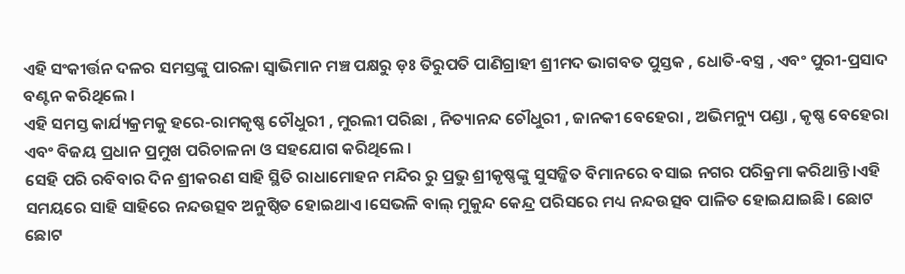ଏହି ସଂକୀର୍ତ୍ତନ ଦଳର ସମସ୍ତଙ୍କୁ ପାରଳା ସ୍ବାଭିମାନ ମଞ୍ଚ ପକ୍ଷରୁ ଡ଼ଃ ତିରୁପତି ପାଣିଗ୍ରାହୀ ଶ୍ରୀମଦ ଭାଗବତ ପୁସ୍ତକ , ଧୋତି-ବସ୍ତ୍ର , ଏବଂ ପୁରୀ-ପ୍ରସାଦ ବଣ୍ଟନ କରିଥିଲେ ।
ଏହି ସମସ୍ତ କାର୍ଯ୍ୟକ୍ରମକୁ ହରେ-ରାମକୃଷ୍ଣ ଚୌଧୁରୀ , ମୁରଲୀ ପରିଛା , ନିତ୍ୟାନନ୍ଦ ଚୌଧୁରୀ , ଜାନକୀ ବେହେରା , ଅଭିମନ୍ୟୁ ପଣ୍ଡା , କୃଷ୍ଣ ବେହେରା ଏବଂ ବିଜୟ ପ୍ରଧାନ ପ୍ରମୁଖ ପରିଚାଳନା ଓ ସହଯୋଗ କରିଥିଲେ ।
ସେହି ପରି ରବିବାର ଦିନ ଶ୍ରୀକରଣ ସାହି ସ୍ଥିତି ରାଧାମୋହନ ମନ୍ଦିର ରୁ ପ୍ରଭୁ ଶ୍ରୀକୃଷ୍ଣଙ୍କୁ ସୁସଜ୍ଜିତ ବିମାନରେ ବସାଇ ନଗର ପରିକ୍ରମା କରିଥାନ୍ତି।ଏହି ସମୟରେ ସାହି ସାହିରେ ନନ୍ଦଉତ୍ସବ ଅନୁଷ୍ଠିତ ହୋଇଥାଏ।ସେଭଳି ବାଲ୍ ମୁକୁନ୍ଦ କେନ୍ଦ୍ର ପରିସରେ ମଧ୍ୟ ନନ୍ଦଉତ୍ସବ ପାଳିତ ହୋଇଯାଇଛି। ଛୋଟ ଛୋଟ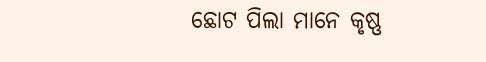ଛୋଟ ପିଲା ମାନେ କୃଷ୍ଣ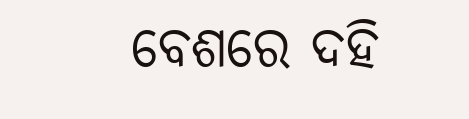ବେଶରେ ଦହି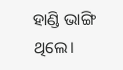ହାଣ୍ଡି ଭାଙ୍ଗି ଥିଲେ।